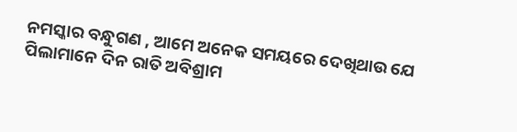ନମସ୍କାର ବନ୍ଧୁଗଣ , ଆମେ ଅନେକ ସମୟରେ ଦେଖିଥାଉ ଯେ ପିଲାମାନେ ଦିନ ରାତି ଅବିଶ୍ରାମ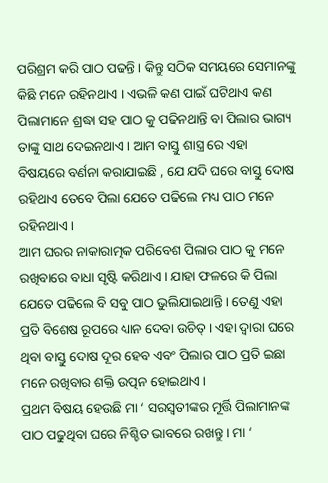ପରିଶ୍ରମ କରି ପାଠ ପଢନ୍ତି । କିନ୍ତୁ ସଠିକ ସମୟରେ ସେମାନଙ୍କୁ କିଛି ମନେ ରହିନଥାଏ । ଏଭଳି କଣ ପାଇଁ ଘଟିଥାଏ କଣ ପିଲାମାନେ ଶ୍ରଦ୍ଧା ସହ ପାଠ କୁ ପଢିନଥାନ୍ତି ବା ପିଲାର ଭାଗ୍ୟ ତାଙ୍କୁ ସାଥ ଦେଇନଥାଏ । ଆମ ବାସ୍ତୁ ଶାସ୍ତ୍ର ରେ ଏହା ବିଷୟରେ ବର୍ଣନା କରାଯାଇଛି , ଯେ ଯଦି ଘରେ ବାସ୍ତୁ ଦୋଷ ରହିଥାଏ ତେବେ ପିଲା ଯେତେ ପଢିଲେ ମଧ୍ୟ ପାଠ ମନେ ରହିନଥାଏ ।
ଆମ ଘରର ନାକାରାତ୍ମକ ପରିବେଶ ପିଲାର ପାଠ କୁ ମନେ ରଖିବାରେ ବାଧା ସୃଷ୍ଟି କରିଥାଏ । ଯାହା ଫଳରେ କି ପିଲା ଯେତେ ପଢିଲେ ବି ସବୁ ପାଠ ଭୁଲିଯାଇଥାନ୍ତି । ତେଣୁ ଏହା ପ୍ରତି ବିଶେଷ ରୂପରେ ଧ୍ୟାନ ଦେବା ଉଚିତ୍ । ଏହା ଦ୍ଵାରା ଘରେ ଥିବା ବାସ୍ତୁ ଦୋଷ ଦୂର ହେବ ଏବଂ ପିଲାର ପାଠ ପ୍ରତି ଇଛା ମନେ ରଖିବାର ଶକ୍ତି ଉତ୍ପନ ହୋଇଥାଏ ।
ପ୍ରଥମ ବିଷୟ ହେଉଛି ମା ‘ ସରସ୍ଵତୀଙ୍କର ମୂର୍ତ୍ତି ପିଲାମାନଙ୍କ ପାଠ ପଢୁଥିବା ଘରେ ନିଶ୍ଚିତ ଭାବରେ ରଖନ୍ତୁ । ମା ‘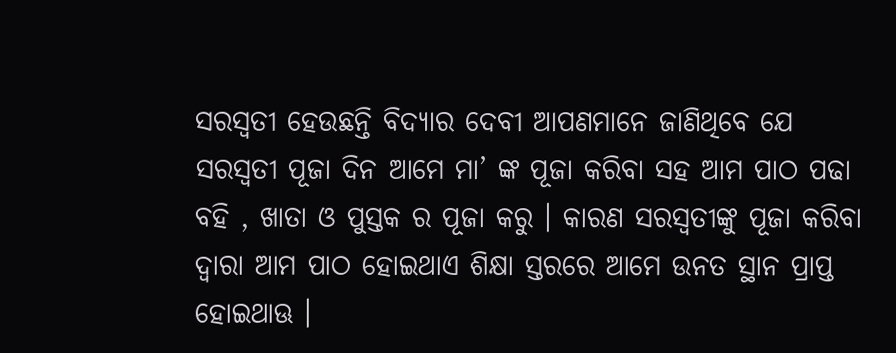ସରସ୍ଵତୀ ହେଉଛନ୍ତି ବିଦ୍ୟାର ଦେବୀ ଆପଣମାନେ ଜାଣିଥିବେ ଯେ ସରସ୍ଵତୀ ପୂଜା ଦିନ ଆମେ ମା’ ଙ୍କ ପୂଜା କରିବା ସହ ଆମ ପାଠ ପଢା ବହି , ଖାତା ଓ ପୁସ୍ତକ ର ପୂଜା କରୁ । କାରଣ ସରସ୍ଵତୀଙ୍କୁ ପୂଜା କରିବା ଦ୍ଵାରା ଆମ ପାଠ ହୋଇଥାଏ ଶିକ୍ଷା ସ୍ତରରେ ଆମେ ଉନତ ସ୍ଥାନ ପ୍ରାପ୍ତ ହୋଇଥାଊ ।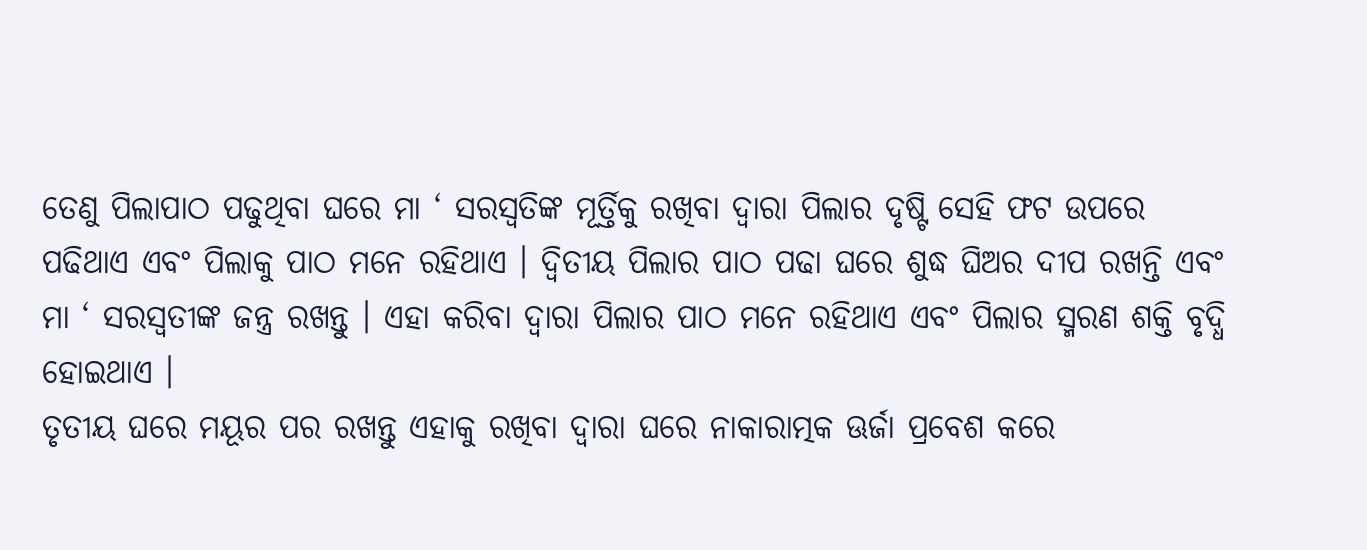ତେଣୁ ପିଲାପାଠ ପଢୁଥିବା ଘରେ ମା ‘ ସରସ୍ଵତିଙ୍କ ମୂର୍ତ୍ତିକୁ ରଖିବା ଦ୍ଵାରା ପିଲାର ଦୃଷ୍ଟି ସେହି ଫଟ ଉପରେ ପଢିଥାଏ ଏବଂ ପିଲାକୁ ପାଠ ମନେ ରହିଥାଏ । ଦ୍ଵିତୀୟ ପିଲାର ପାଠ ପଢା ଘରେ ଶୁଦ୍ଧ ଘିଅର ଦୀପ ରଖନ୍ତି ଏବଂ ମା ‘ ସରସ୍ଵତୀଙ୍କ ଜନ୍ତ୍ର ରଖନ୍ତୁ । ଏହା କରିବା ଦ୍ଵାରା ପିଲାର ପାଠ ମନେ ରହିଥାଏ ଏବଂ ପିଲାର ସ୍ମରଣ ଶକ୍ତି ବୃଦ୍ଧି ହୋଇଥାଏ ।
ତୃତୀୟ ଘରେ ମୟୂର ପର ରଖନ୍ତୁ ଏହାକୁ ରଖିବା ଦ୍ଵାରା ଘରେ ନାକାରାତ୍ମକ ଊର୍ଜା ପ୍ରବେଶ କରେ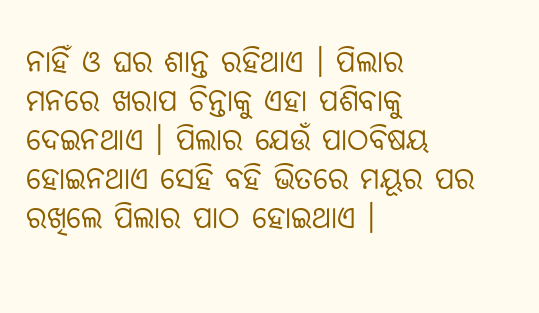ନାହିଁ ଓ ଘର ଶାନ୍ତ ରହିଥାଏ । ପିଲାର ମନରେ ଖରାପ ଚିନ୍ତାକୁ ଏହା ପଶିବାକୁ ଦେଇନଥାଏ । ପିଲାର ଯେଉଁ ପାଠବିଷୟ ହୋଇନଥାଏ ସେହି ବହି ଭିତରେ ମୟୂର ପର ରଖିଲେ ପିଲାର ପାଠ ହୋଇଥାଏ ।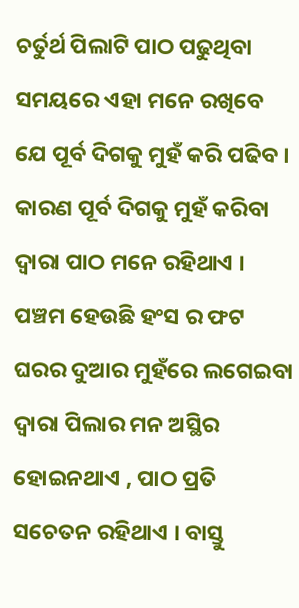ଚର୍ତୁର୍ଥ ପିଲାଟି ପାଠ ପଢୁଥିବା ସମୟରେ ଏହା ମନେ ରଖିବେ ଯେ ପୂର୍ବ ଦିଗକୁ ମୁହଁ କରି ପଢିବ ।
କାରଣ ପୂର୍ବ ଦିଗକୁ ମୁହଁ କରିବା ଦ୍ଵାରା ପାଠ ମନେ ରହିଥାଏ । ପଞ୍ଚମ ହେଉଛି ହଂସ ର ଫଟ ଘରର ଦୁଆର ମୁହଁରେ ଲଗେଇବା ଦ୍ଵାରା ପିଲାର ମନ ଅସ୍ଥିର ହୋଇନଥାଏ , ପାଠ ପ୍ରତି ସଚେତନ ରହିଥାଏ । ବାସ୍ତୁ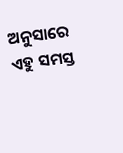ଅନୁସାରେ ଏହୁ ସମସ୍ତ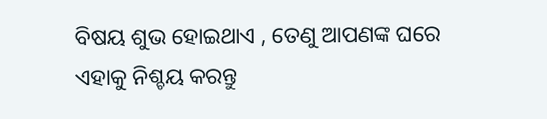ବିଷୟ ଶୁଭ ହୋଇଥାଏ , ତେଣୁ ଆପଣଙ୍କ ଘରେ ଏହାକୁ ନିଶ୍ଚୟ କରନ୍ତୁ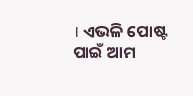। ଏଭଳି ପୋଷ୍ଟ ପାଇଁ ଆମ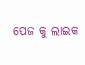ପେଜ କୁ ଲାଇକ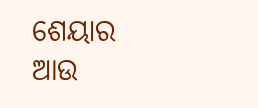ଶେୟାର ଆଉ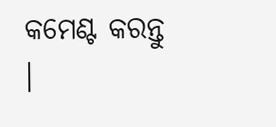କମେଣ୍ଟ କରନ୍ତୁ ।